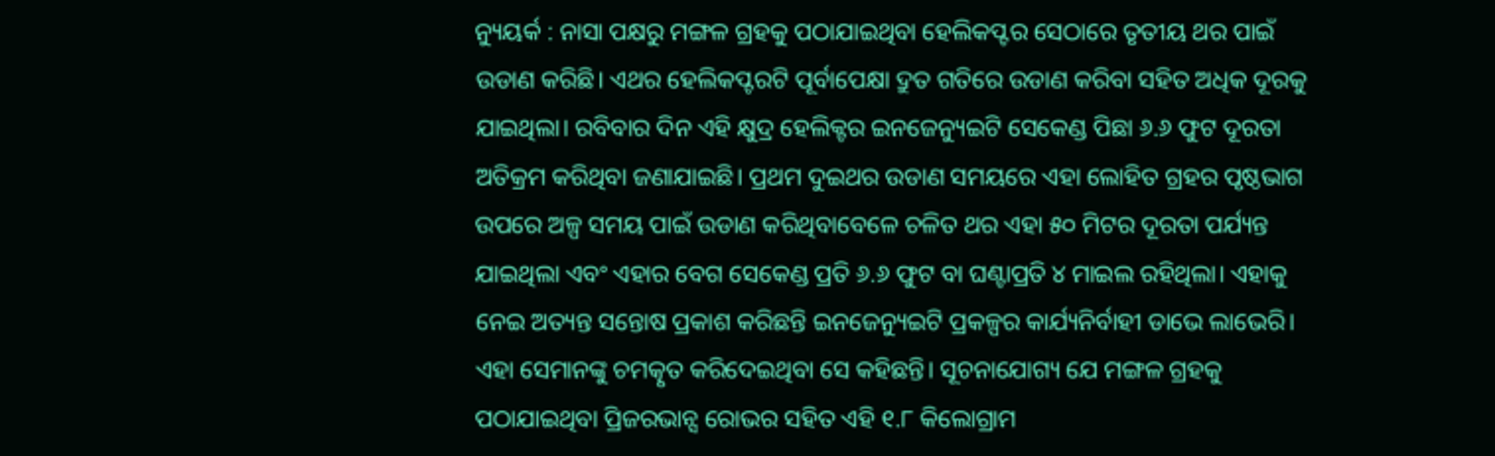ନ୍ୟୁୟର୍କ : ନାସା ପକ୍ଷରୁ ମଙ୍ଗଳ ଗ୍ରହକୁ ପଠାଯାଇଥିବା ହେଲିକପ୍ଟର ସେଠାରେ ତୃତୀୟ ଥର ପାଇଁ ଉଡାଣ କରିଛି। ଏଥର ହେଲିକପ୍ଟରଟି ପୂର୍ବାପେକ୍ଷା ଦ୍ରୁତ ଗତିରେ ଉଡାଣ କରିବା ସହିତ ଅଧିକ ଦୂରକୁ ଯାଇଥିଲା। ରବିବାର ଦିନ ଏହି କ୍ଷୁଦ୍ର ହେଲିକ୍ଟର ଇନଜେନ୍ୟୁଇଟି ସେକେଣ୍ଡ ପିଛା ୬.୬ ଫୁଟ ଦୂରତା ଅତିକ୍ରମ କରିଥିବା ଜଣାଯାଇଛି। ପ୍ରଥମ ଦୁଇଥର ଉଡାଣ ସମୟରେ ଏହା ଲୋହିତ ଗ୍ରହର ପୃଷ୍ଠଭାଗ ଉପରେ ଅଳ୍ପ ସମୟ ପାଇଁ ଉଡାଣ କରିଥିବାବେଳେ ଚଳିତ ଥର ଏହା ୫୦ ମିଟର ଦୂରତା ପର୍ଯ୍ୟନ୍ତ ଯାଇଥିଲା ଏବଂ ଏହାର ବେଗ ସେକେଣ୍ଡ ପ୍ରତି ୬.୬ ଫୁଟ ବା ଘଣ୍ଟାପ୍ରତି ୪ ମାଇଲ ରହିଥିଲା। ଏହାକୁ ନେଇ ଅତ୍ୟନ୍ତ ସନ୍ତୋଷ ପ୍ରକାଶ କରିଛନ୍ତି ଇନଜେନ୍ୟୁଇଟି ପ୍ରକଳ୍ପର କାର୍ଯ୍ୟନିର୍ବାହୀ ଡାଭେ ଲାଭେରି। ଏହା ସେମାନଙ୍କୁ ଚମତ୍କୃତ କରିଦେଇଥିବା ସେ କହିଛନ୍ତି। ସୂଚନାଯୋଗ୍ୟ ଯେ ମଙ୍ଗଳ ଗ୍ରହକୁ ପଠାଯାଇଥିବା ପ୍ରିଜରଭାନ୍ସ ରୋଭର ସହିତ ଏହି ୧.୮ କିଲୋଗ୍ରାମ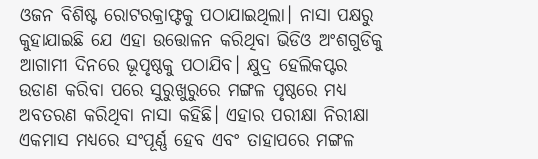ଓଜନ ବିଶିଷ୍ଟ ରୋଟରକ୍ରାଫ୍ଟକୁ ପଠାଯାଇଥିଲା। ନାସା ପକ୍ଷରୁ କୁହାଯାଇଛି ଯେ ଏହା ଉତ୍ତୋଳନ କରିଥିବା ଭିଡିଓ ଅଂଶଗୁଡିକୁ ଆଗାମୀ ଦିନରେ ଭୂପୃଷ୍ଠକୁ ପଠାଯିବ। କ୍ଷୁଦ୍ର ହେଲିକପ୍ଟର ଉଡାଣ କରିବା ପରେ ସୁରୁଖୁରୁରେ ମଙ୍ଗଳ ପୃଷ୍ଠରେ ମଧ୍ୟ ଅବତରଣ କରିଥିବା ନାସା କହିଛି। ଏହାର ପରୀକ୍ଷା ନିରୀକ୍ଷା ଏକମାସ ମଧ୍ୟରେ ସଂପୂର୍ଣ୍ଣ ହେବ ଏବଂ ତାହାପରେ ମଙ୍ଗଳ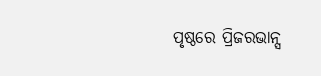ପୃଷ୍ଠରେ ପ୍ରିଜରଭାନ୍ସ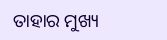ତାହାର ମୁଖ୍ୟ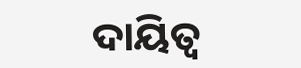ଦାୟିତ୍ୱ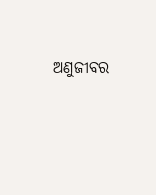ଅଣୁଜୀବର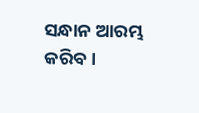ସନ୍ଧାନ ଆରମ୍ଭ କରିବ।